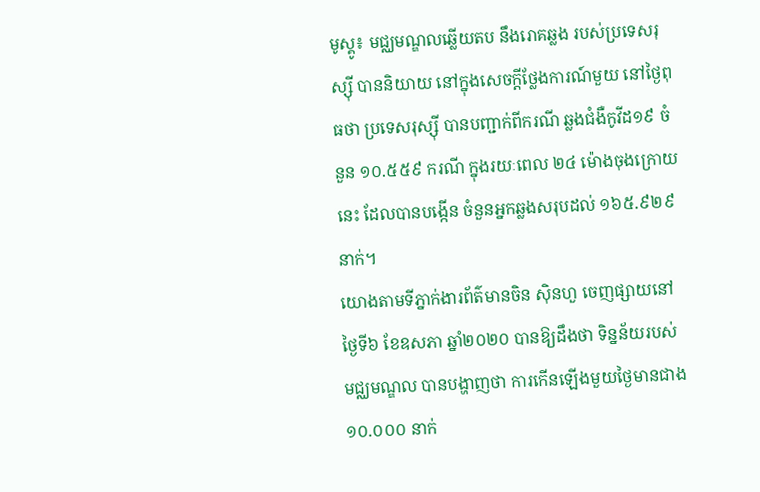មូស្គូ៖ មជ្ឈមណ្ឌលឆ្លើយតប នឹងរោគឆ្លង របស់ប្រទេសរុស្ស៊ី បាននិយាយ នៅក្នុងសេចក្តីថ្លែងការណ៍មួយ នៅថ្ងៃពុធថា ប្រទេសរុស្ស៊ី បានបញ្ជាក់ពីករណី ឆ្លងជំងឺកូវីដ១៩ ចំនួន ១០.៥៥៩ ករណី ក្នុងរយៈពេល ២៤ ម៉ោងចុងក្រោយនេះ ដែលបានបង្កើន ចំនួនអ្នកឆ្លងសរុបដល់ ១៦៥.៩២៩ នាក់។
យោងតាមទីភ្នាក់ងារព័ត៌មានចិន ស៊ិនហួ ចេញផ្សាយនៅថ្ងៃទី៦ ខែឧសភា ឆ្នាំ២០២០ បានឱ្យដឹងថា ទិន្នន័យរបស់មជ្ឈមណ្ឌល បានបង្ហាញថា ការកើនឡើងមួយថ្ងៃមានជាង ១០.០០០ នាក់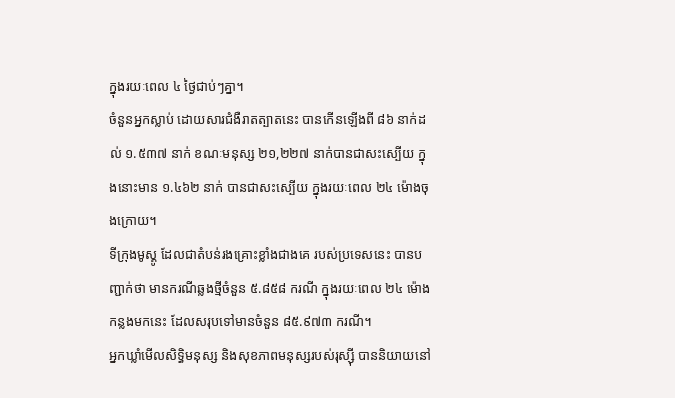ក្នុងរយៈពេល ៤ ថ្ងៃជាប់ៗគ្នា។
ចំនួនអ្នកស្លាប់ ដោយសារជំងឺរាតត្បាតនេះ បានកើនឡើងពី ៨៦ នាក់ដល់ ១.៥៣៧ នាក់ ខណៈមនុស្ស ២១,២២៧ នាក់បានជាសះស្បើយ ក្នុងនោះមាន ១.៤៦២ នាក់ បានជាសះស្បើយ ក្នុងរយៈពេល ២៤ ម៉ោងចុងក្រោយ។
ទីក្រុងមូស្គូ ដែលជាតំបន់រងគ្រោះខ្លាំងជាងគេ របស់ប្រទេសនេះ បានបញ្ជាក់ថា មានករណីឆ្លងថ្មីចំនួន ៥.៨៥៨ ករណី ក្នុងរយៈពេល ២៤ ម៉ោងកន្លងមកនេះ ដែលសរុបទៅមានចំនួន ៨៥.៩៧៣ ករណី។
អ្នកឃ្លាំមើលសិទ្ធិមនុស្ស និងសុខភាពមនុស្សរបស់រុស្ស៊ី បាននិយាយនៅ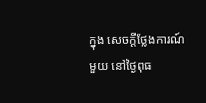ក្នុង សេចក្តីថ្លែងការណ៍មួយ នៅថ្ងៃពុធ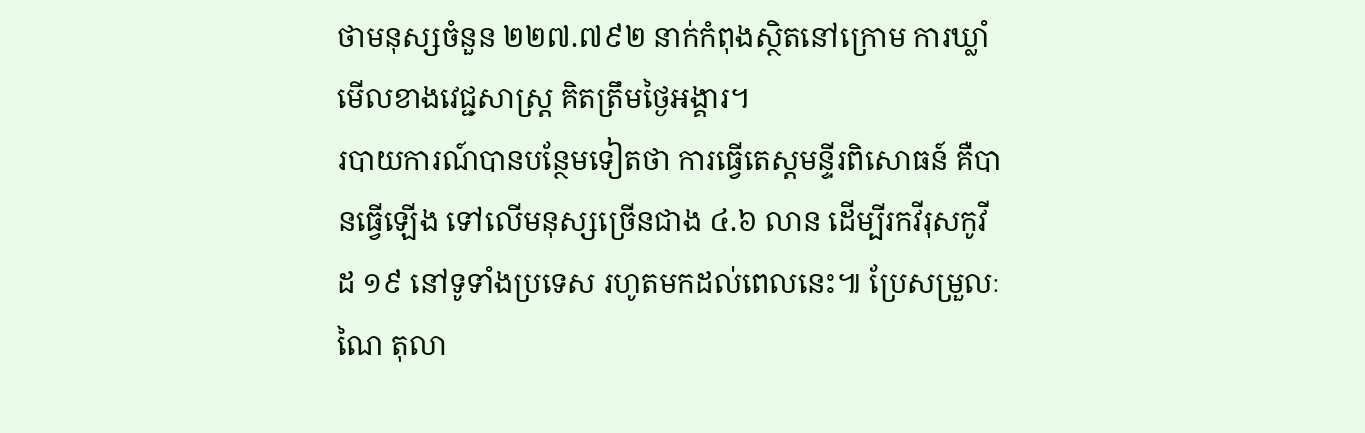ថាមនុស្សចំនួន ២២៧.៧៩២ នាក់កំពុងស្ថិតនៅក្រោម ការឃ្លាំមើលខាងវេជ្ជសាស្ត្រ គិតត្រឹមថ្ងៃអង្គារ។
របាយការណ៍បានបន្ថែមទៀតថា ការធ្វើតេស្តមន្ទីរពិសោធន៍ គឺបានធ្វើឡើង ទៅលើមនុស្សច្រើនជាង ៤.៦ លាន ដើម្បីរកវីរុសកូវីដ ១៩ នៅទូទាំងប្រទេស រហូតមកដល់ពេលនេះ៕ ប្រែសម្រួលៈ ណៃ តុលា